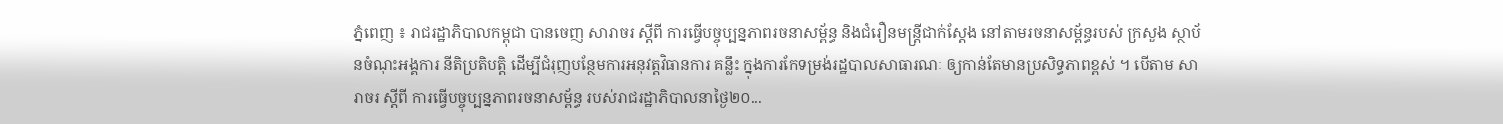ភ្នំពេញ ៖ រាជរដ្ឋាភិបាលកម្ពុជា បានចេញ សារាចរ ស្តីពី ការធ្វើបច្ចុប្បន្នភាពរចនាសម្ព័ន្ធ និងជំរឿនមន្ត្រីជាក់ស្តែង នៅតាមរចនាសម្ព័ន្ធរបស់ ក្រសួង ស្ថាប័នចំណុះអង្គការ នីតិប្រតិបត្តិ ដើម្បីជំរុញបន្ថែមការអនុវត្តវិធានការ គន្លឹះ ក្នុងការកែទម្រង់រដ្ឋបាលសាធារណៈ ឲ្យកាន់តែមានប្រសិទ្ធភាពខ្ពស់ ។ បើតាម សារាចរ ស្តីពី ការធ្វើបច្ចុប្បន្នភាពរចនាសម្ព័ន្ធ របស់រាជរដ្ឋាភិបាលនាថ្ងៃ២០...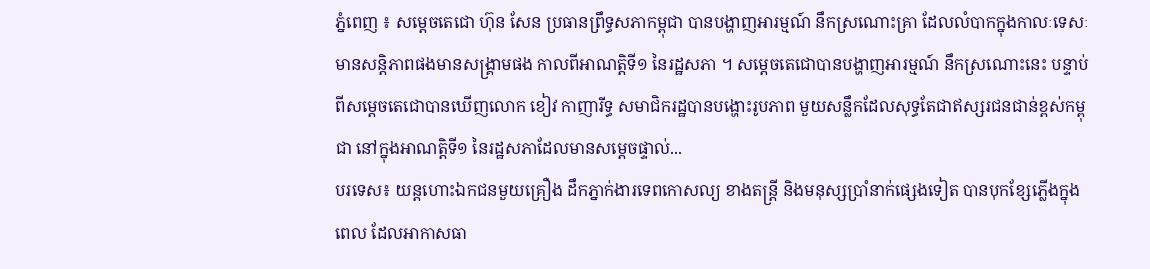ភ្នំពេញ ៖ សម្តេចតេជោ ហ៊ុន សែន ប្រធានព្រឹទ្ធសភាកម្ពុជា បានបង្ហាញអារម្មណ៍ នឹកស្រណោះគ្រា ដែលលំបាកក្នុងកាលៈទេសៈ មានសន្តិភាពផងមានសង្គ្រាមផង កាលពីអាណត្តិទី១ នៃរដ្ឋសភា ។ សម្តេចតេជោបានបង្ហាញអារម្មណ៍ នឹកស្រណោះនេះ បន្ទាប់ពីសម្តេចតេជោបានឃើញលោក ខៀវ កាញារីទ្ធ សមាជិករដ្ឋបានបង្ហោះរូបភាព មួយសន្លឹកដែលសុទ្ធតែជាឥស្សរជនជាន់ខ្ពស់កម្ពុជា នៅក្នុងអាណត្តិទី១ នៃរដ្ឋសភាដែលមានសម្តេចផ្ទាល់...
បរទេស៖ យន្តហោះឯកជនមួយគ្រឿង ដឹកភ្នាក់ងារទេពកោសល្យ ខាងតន្ត្រី និងមនុស្សប្រាំនាក់ផ្សេងទៀត បានបុកខ្សែភ្លើងក្នុងពេល ដែលអាកាសធា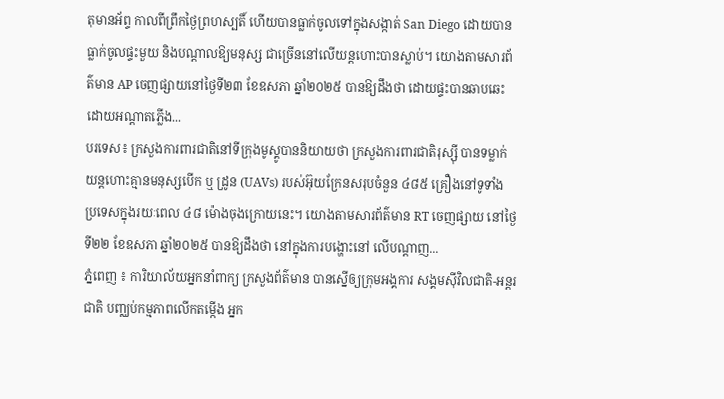តុមានអ័ព្ទ កាលពីព្រឹកថ្ងៃព្រហស្បតិ៍ ហើយបានធ្លាក់ចូលទៅក្នុងសង្កាត់ San Diego ដោយបានធ្លាក់ចូលផ្ទះមួយ និងបណ្តាលឱ្យមនុស្ស ជាច្រើននៅលើយន្តហោះបានស្លាប់។ យោងតាមសារព័ត៌មាន AP ចេញផ្សាយនៅថ្ងៃទី២៣ ខែឧសភា ឆ្នាំ២០២៥ បានឱ្យដឹងថា ដោយផ្ទះបានឆាបឆេះ ដោយអណ្តាតភ្លើង...
បរទេស៖ ក្រសួងការពារជាតិនៅទីក្រុងមូស្គូបាននិយាយថា ក្រសួងការពារជាតិរុស្ស៊ី បានទម្លាក់យន្តហោះគ្មានមនុស្សបើក ឬ ដ្រូន (UAVs) របស់អ៊ុយក្រែនសរុបចំនួន ៤៨៥ គ្រឿងនៅទូទាំង ប្រទេសក្នុងរយៈពេល ៤៨ ម៉ោងចុងក្រោយនេះ។ យោងតាមសារព័ត៌មាន RT ចេញផ្សាយ នៅថ្ងៃទី២២ ខែឧសភា ឆ្នាំ២០២៥ បានឱ្យដឹងថា នៅក្នុងការបង្ហោះនៅ លើបណ្តាញ...
ភ្នំពេញ ៖ ការិយាល័យអ្នកនាំពាក្យ ក្រសួងព័ត៌មាន បានស្នើឲ្យក្រុមអង្គការ សង្គមស៊ីវិលជាតិ-អន្តរជាតិ បញ្ឈប់កម្មភាពលើកតម្កើង អ្នក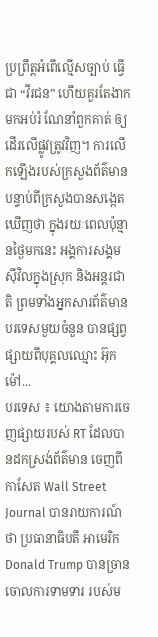ប្រព្រឹត្តអំពើល្មើសច្បាប់ ធ្វើជា “វីរជន” ហើយគួរតែងាកមកអប់រំ ណែនាំពួកគាត់ ឲ្យដើរលើផ្លូវត្រូវវិញ។ ការលើកឡើងរបស់ក្រសួងព័ត៌មាន បន្ទាប់ពីក្រសួងបានសង្កេតឃើញថា ក្នុងរយៈពេលប៉ុន្មានថ្ងៃមកនេះ អង្គការសង្គមស៊ីវិលក្នុងស្រុក និងអន្តរជាតិ ព្រមទាំងអ្នកសារព័ត៌មានបរទេសមួយចំនួន បានផ្សព្វផ្សាយពីបុគ្គលឈ្មោះ អ៊ុក ម៉ៅ...
បរទេស ៖ យោងតាមការចេញផ្សាយរបស់ RT ដែលបានដកស្រង់ព័ត៌មាន ចេញពីកាសែត Wall Street Journal បានរាយការណ៍ថា ប្រធានាធិបតី អាមេរិក Donald Trump បានច្រានចោលការទាមទារ របស់ម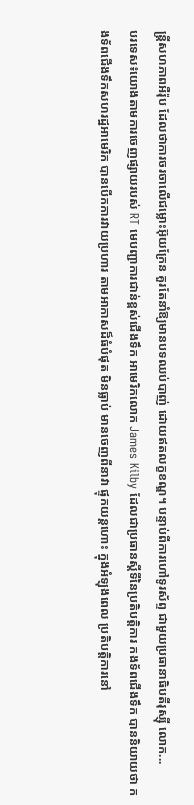ន្ត្រីសហភាពអឺរ៉ុប ដែលថាការចរចាលើជម្លោះអ៊ុយក្រែន គួរតែនាំឱ្យមានបទឈប់បាញ់ ដោយឥតលក្ខខណ្ឌ។ បន្ទាប់ពីការហៅទូរស័ព្ទ ជាមួយប្រធានាធិបតីរុស្ស៊ី លោក...
បរទេស៖យោងតាមការចេញផ្សាយរបស់ RT មេបញ្ជាការជាន់ខ្ពស់ជើងទឹក អាមេរិកលោក James Kilby ដែលជាប្រធានស្តីទីនៃប្រតិបត្តិការ កងទ័ពជើងទឹក បាននិយាយថា កងទ័ពជើងទឹកសហរដ្ឋអាមេរិក បានបើកការវាយប្រហារ តាមអាកាសដ៏ធំបំផុត មិនធ្លាប់ មានចេញពីនាវា ផ្ទុកយន្តហោះ ក្នុងអំឡុងពេល ប្រតិបត្តិការនៅ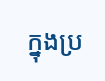ក្នុងប្រ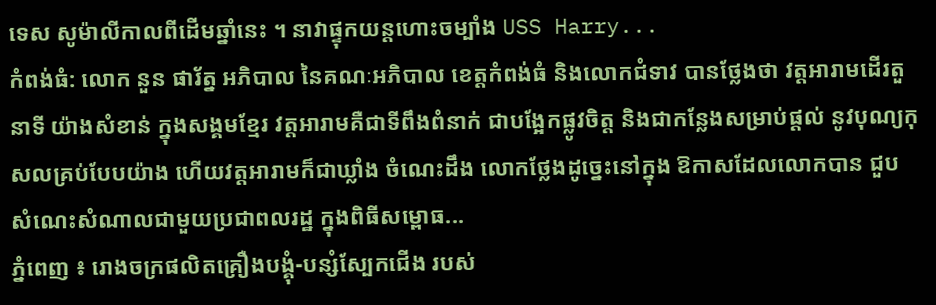ទេស សូម៉ាលីកាលពីដើមឆ្នាំនេះ ។ នាវាផ្ទុកយន្តហោះចម្បាំង USS Harry...
កំពង់ធំ: លោក នួន ផារ័ត្ន អភិបាល នៃគណៈអភិបាល ខេត្តកំពង់ធំ និងលោកជំទាវ បានថ្លែងថា វត្តអារាមដើរតួនាទី យ៉ាងសំខាន់ ក្នុងសង្គមខ្មែរ វត្តអារាមគឺជាទីពឹងពំនាក់ ជាបង្អែកផ្លូវចិត្ត និងជាកន្លែងសម្រាប់ផ្តល់ នូវបុណ្យកុសលគ្រប់បែបយ៉ាង ហើយវត្តអារាមក៏ជាឃ្លាំង ចំណេះដឹង លោកថ្លែងដូច្នេះនៅក្នុង ឱកាសដែលលោកបាន ជួបសំណេះសំណាលជាមួយប្រជាពលរដ្ឋ ក្នុងពិធីសម្ពោធ...
ភ្នំពេញ ៖ រោងចក្រផលិតគ្រឿងបង្គុំ-បន្សំស្បែកជើង របស់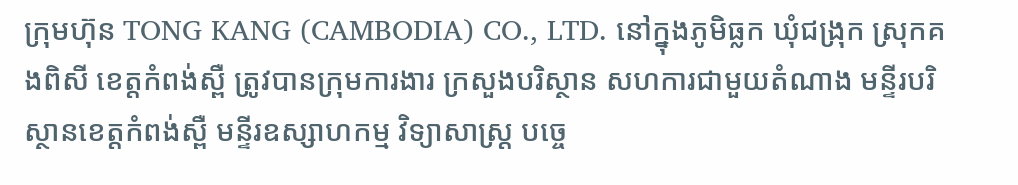ក្រុមហ៊ុន TONG KANG (CAMBODIA) CO., LTD. នៅក្នុងភូមិធ្លក ឃុំជង្រុក ស្រុកគងពិសី ខេត្តកំពង់ស្ពឺ ត្រូវបានក្រុមការងារ ក្រសួងបរិស្ថាន សហការជាមួយតំណាង មន្ទីរបរិស្ថានខេត្តកំពង់ស្ពឺ មន្ទីរឧស្សាហកម្ម វិទ្យាសាស្ត្រ បច្ចេ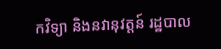កវិទ្យា និងនវានុវត្តន៍ រដ្ឋបាល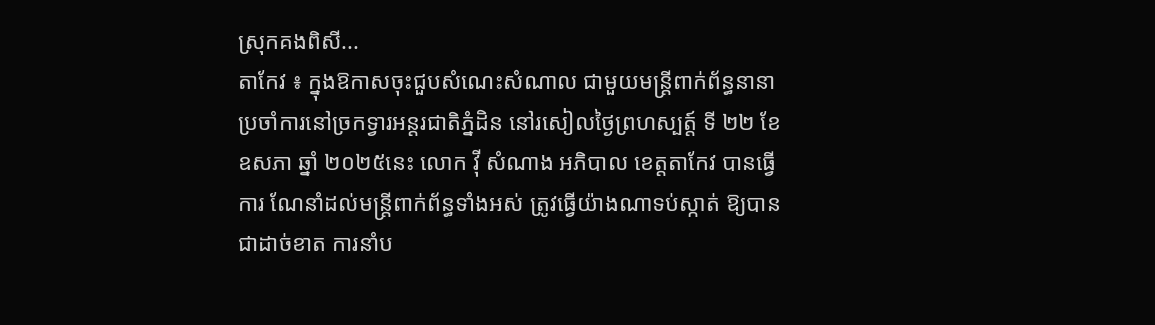ស្រុកគងពិសី...
តាកែវ ៖ ក្នុងឱកាសចុះជួបសំណេះសំណាល ជាមួយមន្រ្តីពាក់ព័ន្ធនានា ប្រចាំការនៅច្រកទ្វារអន្តរជាតិភ្នំដិន នៅរសៀលថ្ងៃព្រហស្បត្ត៍ ទី ២២ ខែ ឧសភា ឆ្នាំ ២០២៥នេះ លោក វ៉ី សំណាង អភិបាល ខេត្តតាកែវ បានធ្វើការ ណែនាំដល់មន្រ្តីពាក់ព័ន្ធទាំងអស់ ត្រូវធ្វើយ៉ាងណាទប់ស្កាត់ ឱ្យបានជាដាច់ខាត ការនាំប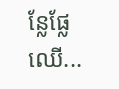ន្លែផ្លែឈើ...